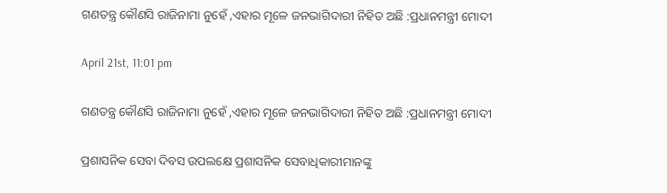ଗଣତନ୍ତ୍ର କୌଣସି ରାଜିନାମା ନୁହେଁ ,ଏହାର ମୂଳେ ଜନଭାଗିଦାରୀ ନିହିତ ଅଛି :ପ୍ରଧାନମନ୍ତ୍ରୀ ମୋଦୀ

April 21st, 11:01 pm

ଗଣତନ୍ତ୍ର କୌଣସି ରାଜିନାମା ନୁହେଁ ,ଏହାର ମୂଳେ ଜନଭାଗିଦାରୀ ନିହିତ ଅଛି :ପ୍ରଧାନମନ୍ତ୍ରୀ ମୋଦୀ

ପ୍ରଶାସନିକ ସେବା ଦିବସ ଉପଲକ୍ଷେ ପ୍ରଶାସନିକ ସେବାଧିକାରୀମାନଙ୍କୁ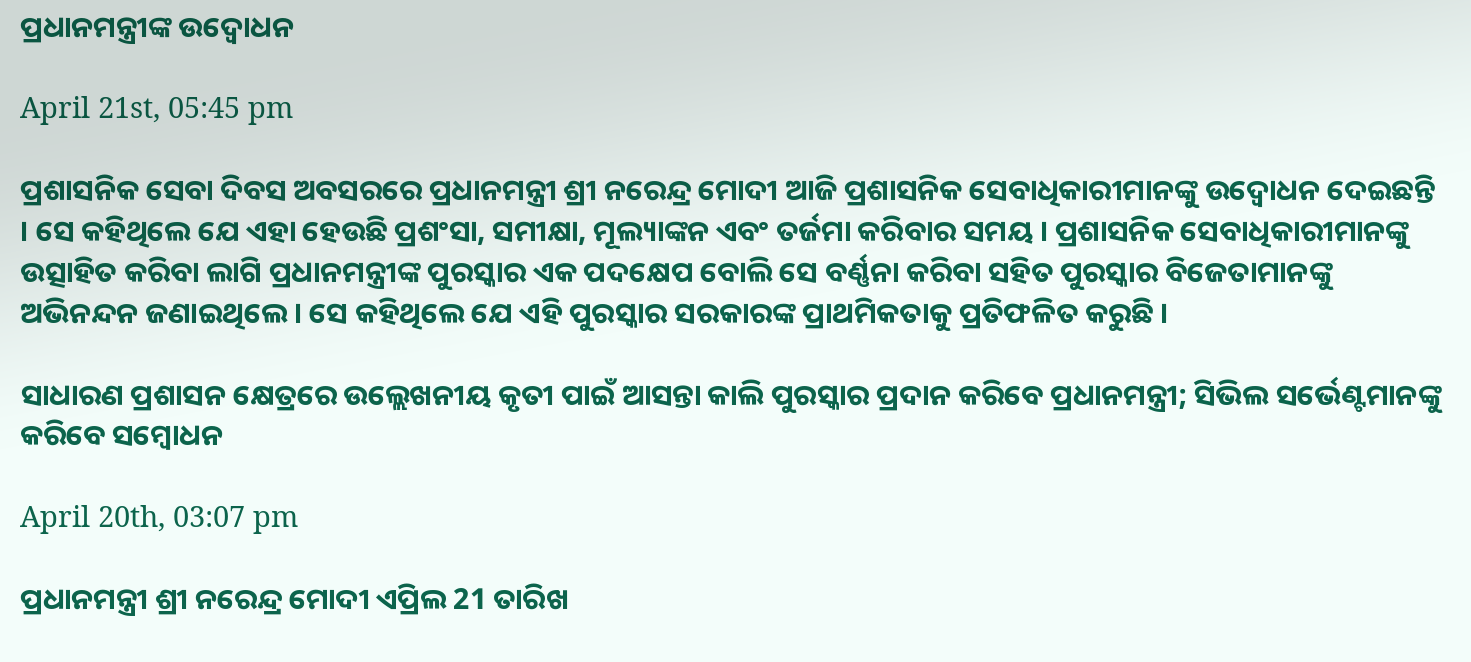ପ୍ରଧାନମନ୍ତ୍ରୀଙ୍କ ଉଦ୍ବୋଧନ

April 21st, 05:45 pm

ପ୍ରଶାସନିକ ସେବା ଦିବସ ଅବସରରେ ପ୍ରଧାନମନ୍ତ୍ରୀ ଶ୍ରୀ ନରେନ୍ଦ୍ର ମୋଦୀ ଆଜି ପ୍ରଶାସନିକ ସେବାଧିକାରୀମାନଙ୍କୁ ଉଦ୍ବୋଧନ ଦେଇଛନ୍ତି । ସେ କହିଥିଲେ ଯେ ଏହା ହେଉଛି ପ୍ରଶଂସା, ସମୀକ୍ଷା, ମୂଲ୍ୟାଙ୍କନ ଏବଂ ତର୍ଜମା କରିବାର ସମୟ । ପ୍ରଶାସନିକ ସେବାଧିକାରୀମାନଙ୍କୁ ଉତ୍ସାହିତ କରିବା ଲାଗି ପ୍ରଧାନମନ୍ତ୍ରୀଙ୍କ ପୁରସ୍କାର ଏକ ପଦକ୍ଷେପ ବୋଲି ସେ ବର୍ଣ୍ଣନା କରିବା ସହିତ ପୁରସ୍କାର ବିଜେତାମାନଙ୍କୁ ଅଭିନନ୍ଦନ ଜଣାଇଥିଲେ । ସେ କହିଥିଲେ ଯେ ଏହି ପୁରସ୍କାର ସରକାରଙ୍କ ପ୍ରାଥମିକତାକୁ ପ୍ରତିଫଳିତ କରୁଛି ।

ସାଧାରଣ ପ୍ରଶାସନ କ୍ଷେତ୍ରରେ ଉଲ୍ଲେଖନୀୟ କୃତୀ ପାଇଁ ଆସନ୍ତା କାଲି ପୁରସ୍କାର ପ୍ରଦାନ କରିବେ ପ୍ରଧାନମନ୍ତ୍ରୀ; ସିଭିଲ ସର୍ଭେଣ୍ଟମାନଙ୍କୁ କରିବେ ସମ୍ବୋଧନ

April 20th, 03:07 pm

ପ୍ରଧାନମନ୍ତ୍ରୀ ଶ୍ରୀ ନରେନ୍ଦ୍ର ମୋଦୀ ଏପ୍ରିଲ 21 ତାରିଖ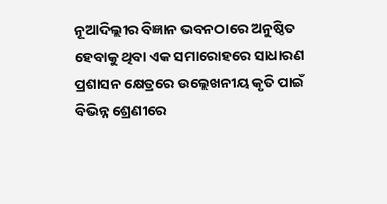ନୂଆଦିଲ୍ଲୀର ବିଜ୍ଞାନ ଭବନଠାରେ ଅନୁଷ୍ଠିତ ହେବାକୁ ଥିବା ଏକ ସମାରୋହରେ ସାଧାରଣ ପ୍ରଶାସନ କ୍ଷେତ୍ରରେ ଉଲ୍ଲେଖନୀୟ କୃତି ପାଇଁ ବିଭିନ୍ନ ଶ୍ରେଣୀରେ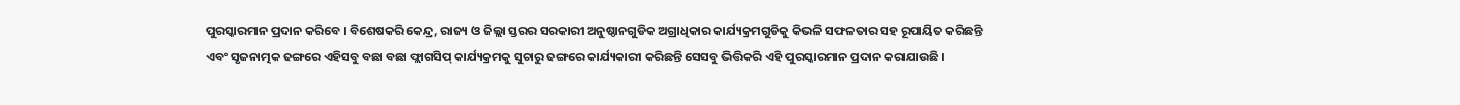ପୁରସ୍କାରମାନ ପ୍ରଦାନ କରିବେ । ବିଶେଷକରି କେନ୍ଦ୍ର, ରାଜ୍ୟ ଓ ଜିଲ୍ଲା ସ୍ତରର ସରକାରୀ ଅନୁଷ୍ଠାନଗୁଡିକ ଅଗ୍ରାଧିକାର କାର୍ଯ୍ୟକ୍ରମଗୁଡିକୁ କିଭଳି ସଫଳତାର ସହ ରୂପାୟିତ କରିଛନ୍ତି ଏବଂ ସୃଜନାତ୍ମକ ଢଙ୍ଗରେ ଏହିସବୁ ବଛା ବଛା ଫ୍ଲାଗସିପ୍ କାର୍ଯ୍ୟକ୍ରମକୁ ସୁଚାରୁ ଢଙ୍ଗରେ କାର୍ଯ୍ୟକାରୀ କରିଛନ୍ତି ସେସବୁ ଭିତ୍ତିକରି ଏହି ପୁରସ୍କାରମାନ ପ୍ରଦାନ କରାଯାଉଛି ।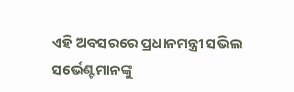ଏହି ଅବସରରେ ପ୍ରଧାନମନ୍ତ୍ରୀ ସଭିଲ ସର୍ଭେଣ୍ଟମାନଙ୍କୁ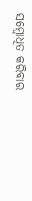ସମ୍ବୋଧିତ କରିବାର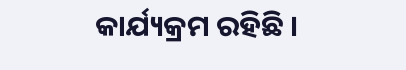କାର୍ଯ୍ୟକ୍ରମ ରହିଛି ।